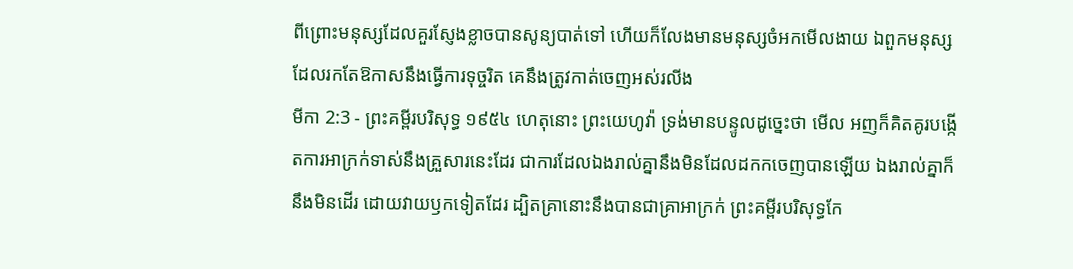ពីព្រោះមនុស្សដែលគួរស្ញែងខ្លាចបានសូន្យបាត់ទៅ ហើយក៏លែងមានមនុស្សចំអកមើលងាយ ឯពួកមនុស្សដែលរកតែឱកាសនឹងធ្វើការទុច្ចរិត គេនឹងត្រូវកាត់ចេញអស់រលីង
មីកា 2:3 - ព្រះគម្ពីរបរិសុទ្ធ ១៩៥៤ ហេតុនោះ ព្រះយេហូវ៉ា ទ្រង់មានបន្ទូលដូច្នេះថា មើល អញក៏គិតគូរបង្កើតការអាក្រក់ទាស់នឹងគ្រួសារនេះដែរ ជាការដែលឯងរាល់គ្នានឹងមិនដែលដកកចេញបានឡើយ ឯងរាល់គ្នាក៏នឹងមិនដើរ ដោយវាយឫកទៀតដែរ ដ្បិតគ្រានោះនឹងបានជាគ្រាអាក្រក់ ព្រះគម្ពីរបរិសុទ្ធកែ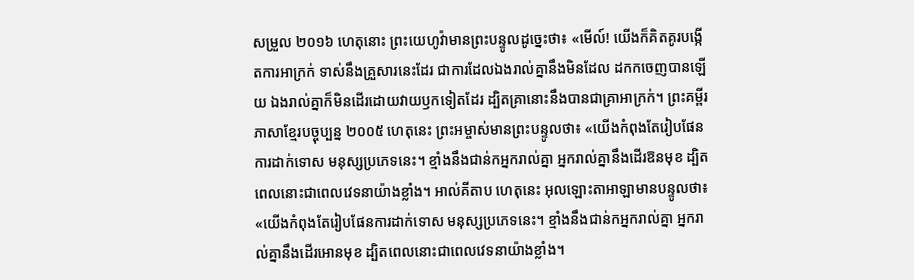សម្រួល ២០១៦ ហេតុនោះ ព្រះយេហូវ៉ាមានព្រះបន្ទូលដូច្នេះថា៖ «មើល៍! យើងក៏គិតគូរបង្កើតការអាក្រក់ ទាស់នឹងគ្រួសារនេះដែរ ជាការដែលឯងរាល់គ្នានឹងមិនដែល ដកកចេញបានឡើយ ឯងរាល់គ្នាក៏មិនដើរដោយវាយឫកទៀតដែរ ដ្បិតគ្រានោះនឹងបានជាគ្រាអាក្រក់។ ព្រះគម្ពីរភាសាខ្មែរបច្ចុប្បន្ន ២០០៥ ហេតុនេះ ព្រះអម្ចាស់មានព្រះបន្ទូលថា៖ «យើងកំពុងតែរៀបផែនការដាក់ទោស មនុស្សប្រភេទនេះ។ ខ្មាំងនឹងជាន់កអ្នករាល់គ្នា អ្នករាល់គ្នានឹងដើរឱនមុខ ដ្បិតពេលនោះជាពេលវេទនាយ៉ាងខ្លាំង។ អាល់គីតាប ហេតុនេះ អុលឡោះតាអាឡាមានបន្ទូលថា៖ «យើងកំពុងតែរៀបផែនការដាក់ទោស មនុស្សប្រភេទនេះ។ ខ្មាំងនឹងជាន់កអ្នករាល់គ្នា អ្នករាល់គ្នានឹងដើរអោនមុខ ដ្បិតពេលនោះជាពេលវេទនាយ៉ាងខ្លាំង។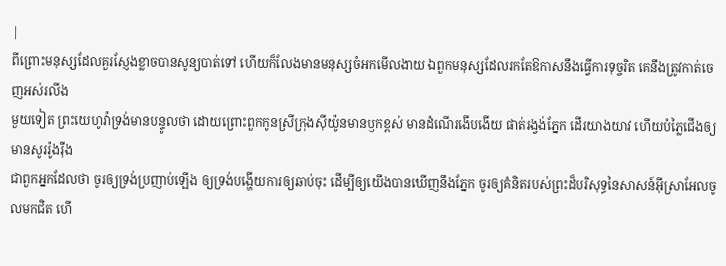|
ពីព្រោះមនុស្សដែលគួរស្ញែងខ្លាចបានសូន្យបាត់ទៅ ហើយក៏លែងមានមនុស្សចំអកមើលងាយ ឯពួកមនុស្សដែលរកតែឱកាសនឹងធ្វើការទុច្ចរិត គេនឹងត្រូវកាត់ចេញអស់រលីង
មួយទៀត ព្រះយេហូវ៉ាទ្រង់មានបន្ទូលថា ដោយព្រោះពួកកូនស្រីក្រុងស៊ីយ៉ូនមានឫកខ្ពស់ មានដំណើរងើបងើយ ផាត់រង្វង់ភ្នែក ដើរយាងយាវ ហើយបំភ្លៃជើងឲ្យមានសូររ៉ូងរ៉ឺង
ជាពួកអ្នកដែលថា ចូរឲ្យទ្រង់ប្រញាប់ឡើង ឲ្យទ្រង់បង្ហើយការឲ្យឆាប់ចុះ ដើម្បីឲ្យយើងបានឃើញនឹងភ្នែក ចូរឲ្យគំនិតរបស់ព្រះដ៏បរិសុទ្ធនៃសាសន៍អ៊ីស្រាអែលចូលមកជិត ហើ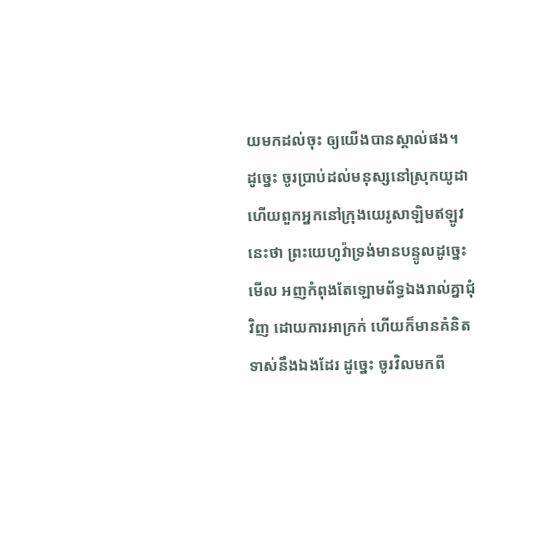យមកដល់ចុះ ឲ្យយើងបានស្គាល់ផង។
ដូច្នេះ ចូរប្រាប់ដល់មនុស្សនៅស្រុកយូដា ហើយពួកអ្នកនៅក្រុងយេរូសាឡិមឥឡូវនេះថា ព្រះយេហូវ៉ាទ្រង់មានបន្ទូលដូច្នេះមើល អញកំពុងតែឡោមព័ទ្ធឯងរាល់គ្នាជុំវិញ ដោយការអាក្រក់ ហើយក៏មានគំនិតទាស់នឹងឯងដែរ ដូច្នេះ ចូរវិលមកពី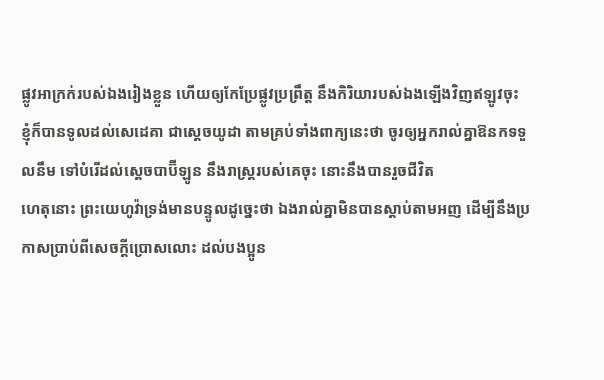ផ្លូវអាក្រក់របស់ឯងរៀងខ្លួន ហើយឲ្យកែប្រែផ្លូវប្រព្រឹត្ត នឹងកិរិយារបស់ឯងឡើងវិញឥឡូវចុះ
ខ្ញុំក៏បានទូលដល់សេដេគា ជាស្តេចយូដា តាមគ្រប់ទាំងពាក្យនេះថា ចូរឲ្យអ្នករាល់គ្នាឱនកទទួលនឹម ទៅបំរើដល់ស្តេចបាប៊ីឡូន នឹងរាស្ត្ររបស់គេចុះ នោះនឹងបានរួចជីវិត
ហេតុនោះ ព្រះយេហូវ៉ាទ្រង់មានបន្ទូលដូច្នេះថា ឯងរាល់គ្នាមិនបានស្តាប់តាមអញ ដើម្បីនឹងប្រកាសប្រាប់ពីសេចក្ដីប្រោសលោះ ដល់បងប្អូន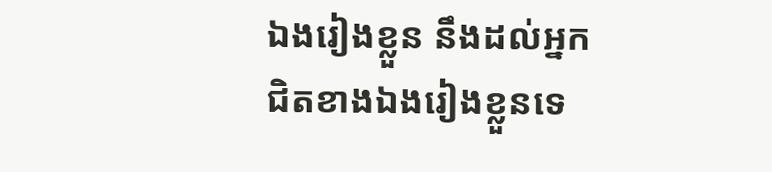ឯងរៀងខ្លួន នឹងដល់អ្នកជិតខាងឯងរៀងខ្លួនទេ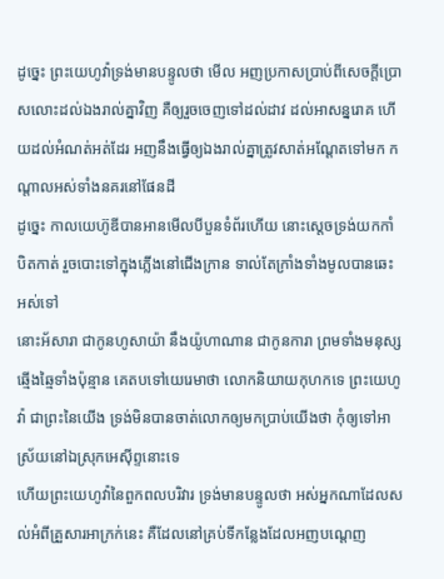ដូច្នេះ ព្រះយេហូវ៉ាទ្រង់មានបន្ទូលថា មើល អញប្រកាសប្រាប់ពីសេចក្ដីប្រោសលោះដល់ឯងរាល់គ្នាវិញ គឺឲ្យរួចចេញទៅដល់ដាវ ដល់អាសន្នរោគ ហើយដល់អំណត់អត់ដែរ អញនឹងធ្វើឲ្យឯងរាល់គ្នាត្រូវសាត់អណ្តែតទៅមក កណ្តាលអស់ទាំងនគរនៅផែនដី
ដូច្នេះ កាលយេហ៊ូឌីបានអានមើលបីបួនទំព័រហើយ នោះស្តេចទ្រង់យកកាំបិតកាត់ រួចបោះទៅក្នុងភ្លើងនៅជើងក្រាន ទាល់តែក្រាំងទាំងមូលបានឆេះអស់ទៅ
នោះអ័សារា ជាកូនហូសាយ៉ា នឹងយ៉ូហាណាន ជាកូនការា ព្រមទាំងមនុស្សឆ្មើងឆ្មៃទាំងប៉ុន្មាន គេតបទៅយេរេមាថា លោកនិយាយកុហកទេ ព្រះយេហូវ៉ា ជាព្រះនៃយើង ទ្រង់មិនបានចាត់លោកឲ្យមកប្រាប់យើងថា កុំឲ្យទៅអាស្រ័យនៅឯស្រុកអេស៊ីព្ទនោះទេ
ហើយព្រះយេហូវ៉ានៃពួកពលបរិវារ ទ្រង់មានបន្ទូលថា អស់អ្នកណាដែលសល់អំពីគ្រួសារអាក្រក់នេះ គឺដែលនៅគ្រប់ទីកន្លែងដែលអញបណ្តេញ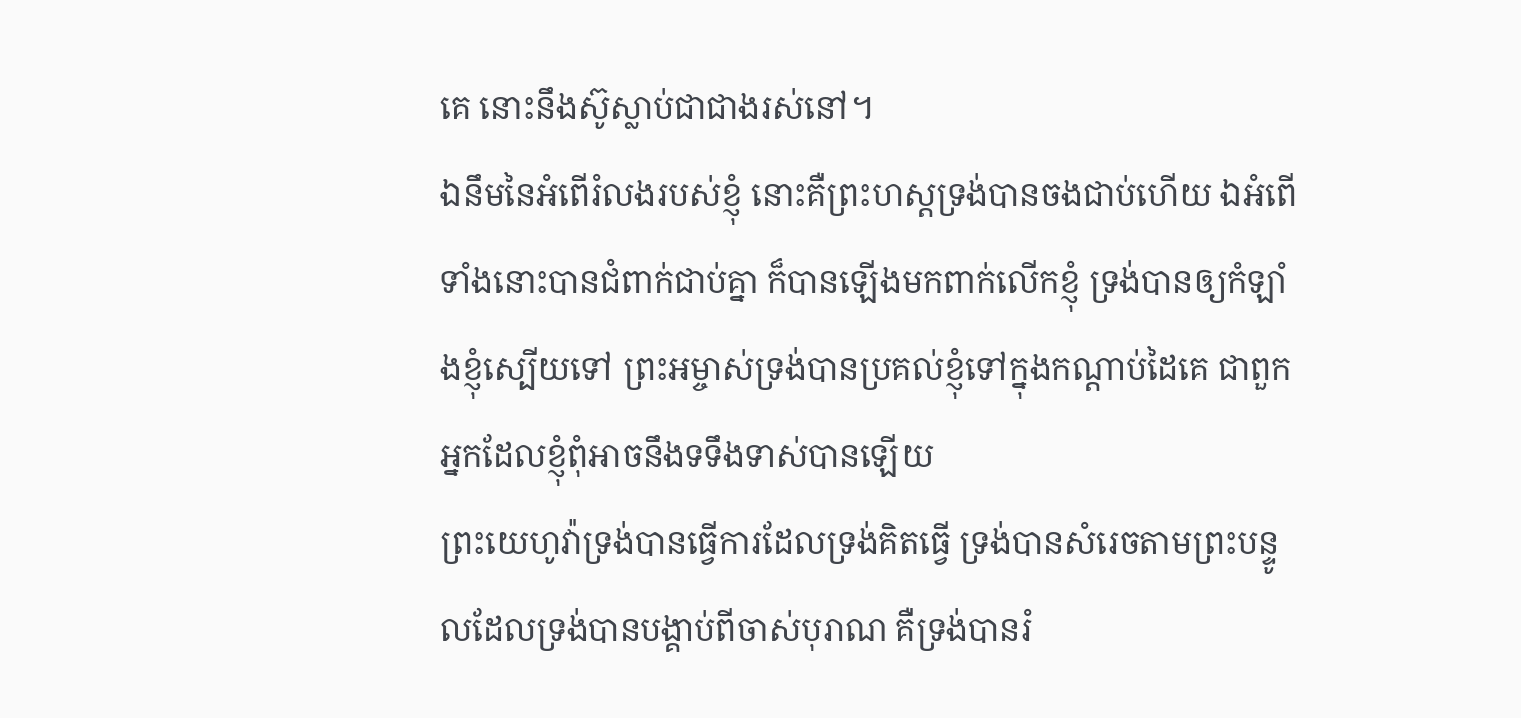គេ នោះនឹងស៊ូស្លាប់ជាជាងរស់នៅ។
ឯនឹមនៃអំពើរំលងរបស់ខ្ញុំ នោះគឺព្រះហស្តទ្រង់បានចងជាប់ហើយ ឯអំពើទាំងនោះបានជំពាក់ជាប់គ្នា ក៏បានឡើងមកពាក់លើកខ្ញុំ ទ្រង់បានឲ្យកំឡាំងខ្ញុំស្បើយទៅ ព្រះអម្ចាស់ទ្រង់បានប្រគល់ខ្ញុំទៅក្នុងកណ្តាប់ដៃគេ ជាពួកអ្នកដែលខ្ញុំពុំអាចនឹងទទឹងទាស់បានឡើយ
ព្រះយេហូវ៉ាទ្រង់បានធ្វើការដែលទ្រង់គិតធ្វើ ទ្រង់បានសំរេចតាមព្រះបន្ទូលដែលទ្រង់បានបង្គាប់ពីចាស់បុរាណ គឺទ្រង់បានរំ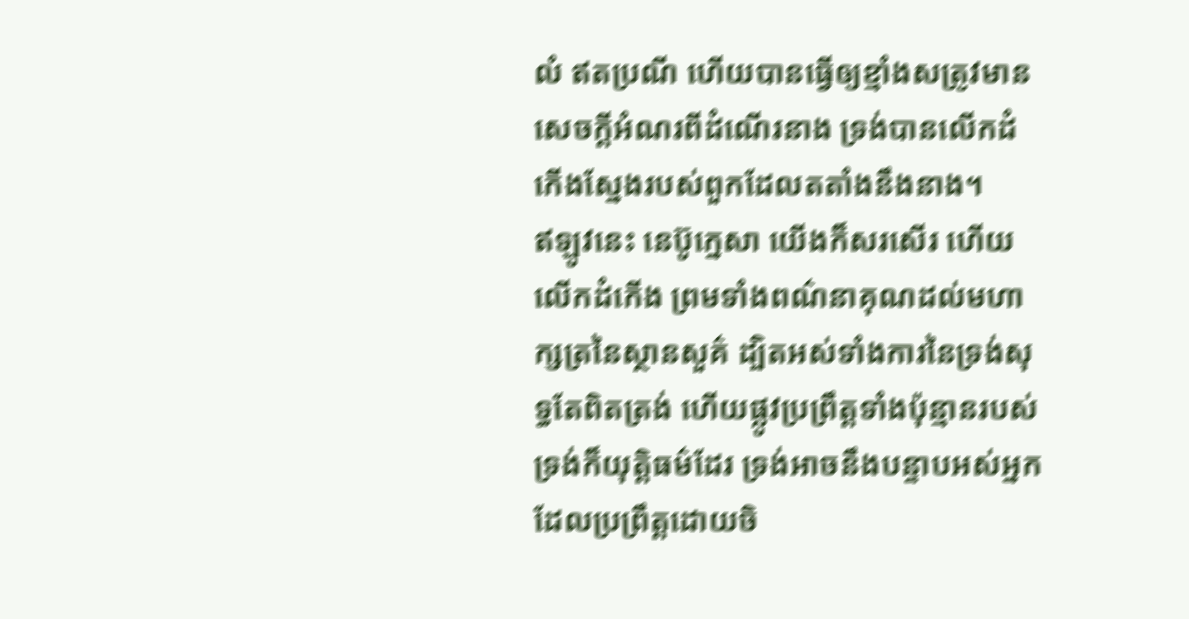លំ ឥតប្រណី ហើយបានធ្វើឲ្យខ្មាំងសត្រូវមានសេចក្ដីអំណរពីដំណើរនាង ទ្រង់បានលើកដំកើងស្នែងរបស់ពួកដែលតតាំងនឹងនាង។
ឥឡូវនេះ នេប៊ូក្នេសា យើងក៏សរសើរ ហើយលើកដំកើង ព្រមទាំងពណ៌នាគុណដល់មហាក្សត្រនៃស្ថានសួគ៌ ដ្បិតអស់ទាំងការនៃទ្រង់សុទ្ធតែពិតត្រង់ ហើយផ្លូវប្រព្រឹត្តទាំងប៉ុន្មានរបស់ទ្រង់ក៏យុត្តិធម៌ដែរ ទ្រង់អាចនឹងបន្ទាបអស់អ្នកដែលប្រព្រឹត្តដោយចិ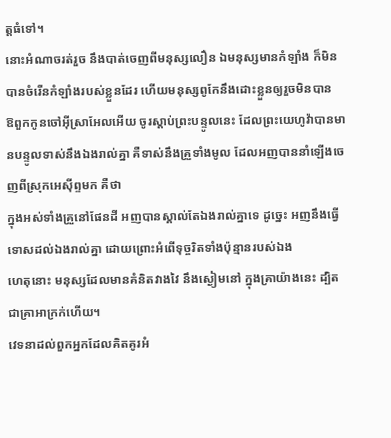ត្តធំទៅ។
នោះអំណាចរត់រួច នឹងបាត់ចេញពីមនុស្សលឿន ឯមនុស្សមានកំឡាំង ក៏មិនបានចំរើនកំឡាំងរបស់ខ្លួនដែរ ហើយមនុស្សពូកែនឹងដោះខ្លួនឲ្យរួចមិនបាន
ឱពួកកូនចៅអ៊ីស្រាអែលអើយ ចូរស្តាប់ព្រះបន្ទូលនេះ ដែលព្រះយេហូវ៉ាបានមានបន្ទូលទាស់នឹងឯងរាល់គ្នា គឺទាស់នឹងគ្រួទាំងមូល ដែលអញបាននាំឡើងចេញពីស្រុកអេស៊ីព្ទមក គឺថា
ក្នុងអស់ទាំងគ្រួនៅផែនដី អញបានស្គាល់តែឯងរាល់គ្នាទេ ដូច្នេះ អញនឹងធ្វើទោសដល់ឯងរាល់គ្នា ដោយព្រោះអំពើទុច្ចរិតទាំងប៉ុន្មានរបស់ឯង
ហេតុនោះ មនុស្សដែលមានគំនិតវាងវៃ នឹងស្ងៀមនៅ ក្នុងគ្រាយ៉ាងនេះ ដ្បិតជាគ្រាអាក្រក់ហើយ។
វេទនាដល់ពួកអ្នកដែលគិតគូរអំ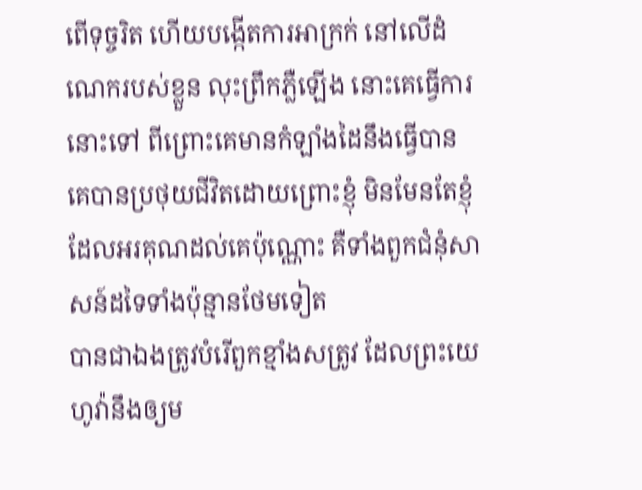ពើទុច្ចរិត ហើយបង្កើតការអាក្រក់ នៅលើដំណេករបស់ខ្លួន លុះព្រឹកភ្លឺឡើង នោះគេធ្វើការនោះទៅ ពីព្រោះគេមានកំឡាំងដៃនឹងធ្វើបាន
គេបានប្រថុយជីវិតដោយព្រោះខ្ញុំ មិនមែនតែខ្ញុំដែលអរគុណដល់គេប៉ុណ្ណោះ គឺទាំងពួកជំនុំសាសន៍ដទៃទាំងប៉ុន្មានថែមទៀត
បានជាឯងត្រូវបំរើពួកខ្មាំងសត្រូវ ដែលព្រះយេហូវ៉ានឹងឲ្យម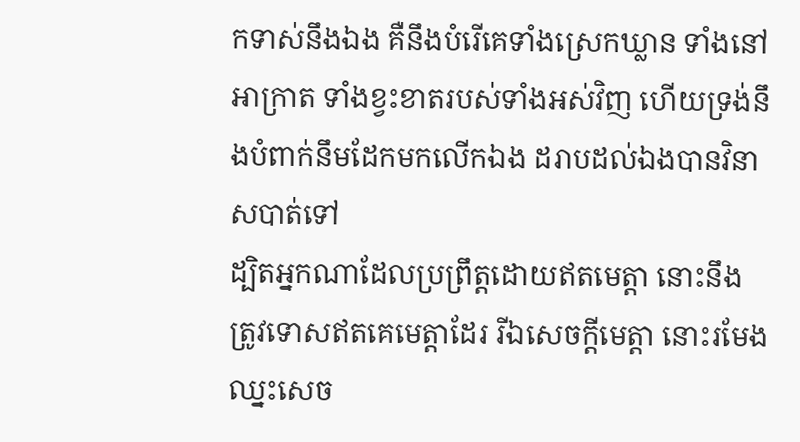កទាស់នឹងឯង គឺនឹងបំរើគេទាំងស្រេកឃ្លាន ទាំងនៅអាក្រាត ទាំងខ្វះខាតរបស់ទាំងអស់វិញ ហើយទ្រង់នឹងបំពាក់នឹមដែកមកលើកឯង ដរាបដល់ឯងបានវិនាសបាត់ទៅ
ដ្បិតអ្នកណាដែលប្រព្រឹត្តដោយឥតមេត្តា នោះនឹងត្រូវទោសឥតគេមេត្តាដែរ រីឯសេចក្ដីមេត្តា នោះរមែងឈ្នះសេច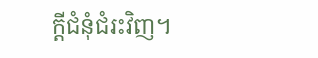ក្ដីជំនុំជំរះវិញ។